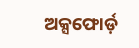ଅକ୍ସଫୋର୍ଡ଼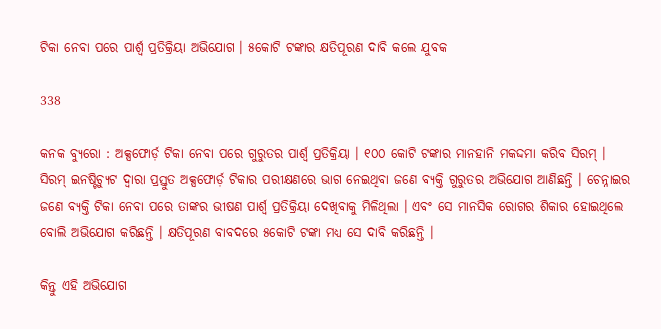ଟିକା ନେବା ପରେ ପାର୍ଶ୍ୱ ପ୍ରତିକ୍ରିୟା ଅଭିଯୋଗ । ୫କୋଟି ଟଙ୍କାର କ୍ଷତିପୂରଣ ଦାବି କଲେ ଯୁବକ

338

କନକ ବ୍ୟୁରୋ : ଅକ୍ସଫୋର୍ଡ଼ ଟିକା ନେବା ପରେ ଗୁରୁତର ପାର୍ଶ୍ୱ ପ୍ରତିକ୍ରିୟା । ୧୦୦ କୋଟି ଟଙ୍କାର ମାନହାନି ମକଦ୍ଦମା କରିବ ସିରମ୍ । ସିରମ୍ ଇନଷ୍ଟିଚ୍ୟୁଟ ଦ୍ୱାରା ପ୍ରସ୍ତୁତ ଅକ୍ସଫୋର୍ଡ଼ ଟିକାର ପରୀକ୍ଷଣରେ ଭାଗ ନେଇଥିବା ଜଣେ ବ୍ୟକ୍ତି ଗୁରୁତର ଅଭିଯୋଗ ଆଣିଛନ୍ତି । ଚେନ୍ନାଇର ଜଣେ ବ୍ୟକ୍ତି ଟିକା ନେବା ପରେ ତାଙ୍କର ଭୀଷଣ ପାର୍ଶ୍ୱ ପ୍ରତିକ୍ରିୟା ଦେଖିବାକୁ ମିଳିଥିଲା । ଏବଂ ସେ ମାନସିକ ରୋଗର ଶିକାର ହୋଇଥିଲେ ବୋଲି ଅଭିଯୋଗ କରିଛନ୍ତି । କ୍ଷତିପୂରଣ ବାବଦରେ ୫କୋଟି ଟଙ୍କା ମଧ୍ୟ ସେ ଦାବି କରିଛନ୍ତି ।

କିନ୍ତୁ ଏହି ଅଭିଯୋଗ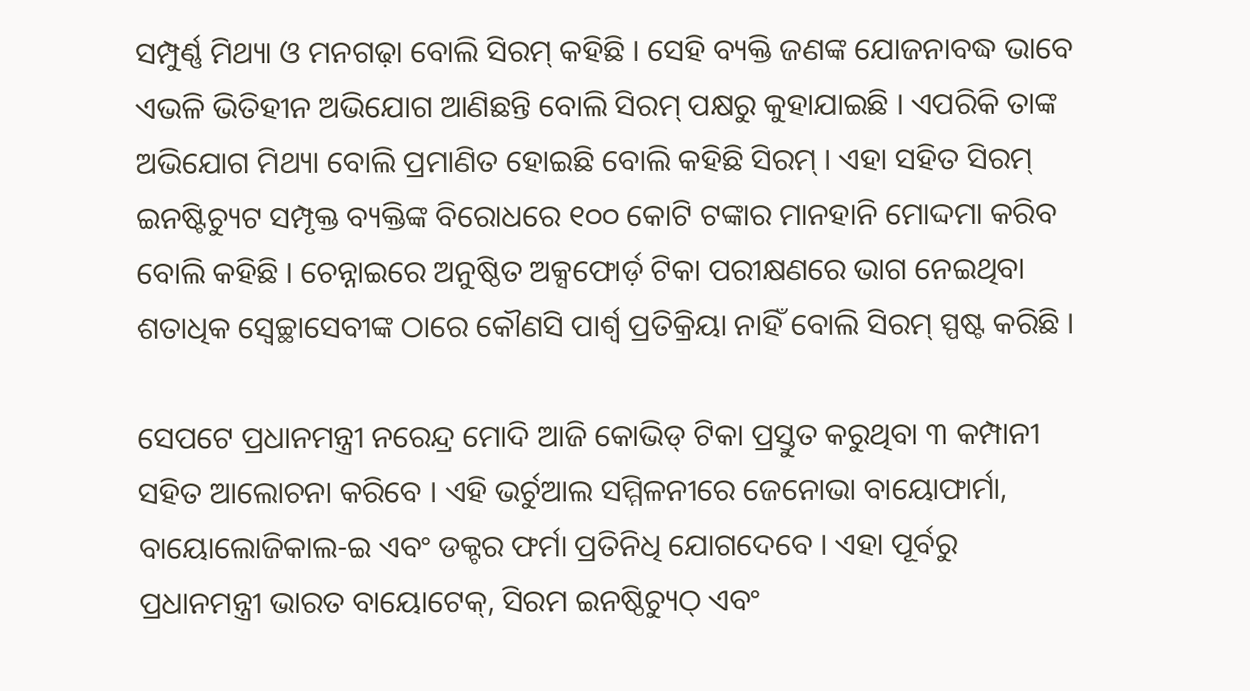ସମ୍ପୁର୍ଣ୍ଣ ମିଥ୍ୟା ଓ ମନଗଢ଼ା ବୋଲି ସିରମ୍ କହିଛି । ସେହି ବ୍ୟକ୍ତି ଜଣଙ୍କ ଯୋଜନାବଦ୍ଧ ଭାବେ ଏଭଳି ଭିତିହୀନ ଅଭିଯୋଗ ଆଣିଛନ୍ତି ବୋଲି ସିରମ୍ ପକ୍ଷରୁ କୁହାଯାଇଛି । ଏପରିକି ତାଙ୍କ ଅଭିଯୋଗ ମିଥ୍ୟା ବୋଲି ପ୍ରମାଣିତ ହୋଇଛି ବୋଲି କହିଛି ସିରମ୍ । ଏହା ସହିତ ସିରମ୍ ଇନଷ୍ଟିଚ୍ୟୁଟ ସମ୍ପୃକ୍ତ ବ୍ୟକ୍ତିଙ୍କ ବିରୋଧରେ ୧୦୦ କୋଟି ଟଙ୍କାର ମାନହାନି ମୋଦ୍ଦମା କରିବ ବୋଲି କହିଛି । ଚେନ୍ନାଇରେ ଅନୁଷ୍ଠିତ ଅକ୍ସଫୋର୍ଡ଼ ଟିକା ପରୀକ୍ଷଣରେ ଭାଗ ନେଇଥିବା ଶତାଧିକ ସ୍ୱେଚ୍ଛାସେବୀଙ୍କ ଠାରେ କୌଣସି ପାର୍ଶ୍ୱ ପ୍ରତିକ୍ରିୟା ନାହିଁ ବୋଲି ସିରମ୍ ସ୍ପଷ୍ଟ କରିଛି ।

ସେପଟେ ପ୍ରଧାନମନ୍ତ୍ରୀ ନରେନ୍ଦ୍ର ମୋଦି ଆଜି କୋଭିଡ୍ ଟିକା ପ୍ରସ୍ତୁତ କରୁଥିବା ୩ କମ୍ପାନୀ ସହିତ ଆଲୋଚନା କରିବେ । ଏହି ଭର୍ଚୁଆଲ ସମ୍ମିଳନୀରେ ଜେନୋଭା ବାୟୋଫାର୍ମା, ବାୟୋଲୋଜିକାଲ-ଇ ଏବଂ ଡକ୍ଟର ଫର୍ମା ପ୍ରତିନିଧି ଯୋଗଦେବେ । ଏହା ପୂର୍ବରୁ ପ୍ରଧାନମନ୍ତ୍ରୀ ଭାରତ ବାୟୋଟେକ୍, ସିରମ ଇନଷ୍ଠିଚ୍ୟୁଠ୍ ଏବଂ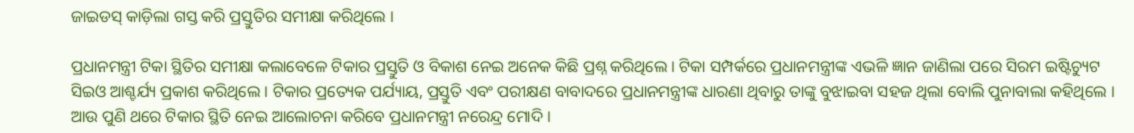ଜାଇଡସ୍ କାଡ଼ିଲା ଗସ୍ତ କରି ପ୍ରସ୍ତୁତିର ସମୀକ୍ଷା କରିଥିଲେ ।

ପ୍ରଧାନମନ୍ତ୍ରୀ ଟିକା ସ୍ଥିତିର ସମୀକ୍ଷା କଲାବେଳେ ଟିକାର ପ୍ରସ୍ତୁତି ଓ ବିକାଶ ନେଇ ଅନେକ କିଛି ପ୍ରଶ୍ନ କରିଥିଲେ । ଟିକା ସମ୍ପର୍କରେ ପ୍ରଧାନମନ୍ତ୍ରୀଙ୍କ ଏଭଳି ଜ୍ଞାନ ଜାଣିଲା ପରେ ସିରମ ଇଷ୍ଟିଚ୍ୟୁଟ ସିଇଓ ଆଶ୍ଚର୍ଯ୍ୟ ପ୍ରକାଶ କରିଥିଲେ । ଟିକାର ପ୍ରତ୍ୟେକ ପର୍ଯ୍ୟାୟ, ପ୍ରସ୍ତୁତି ଏବଂ ପରୀକ୍ଷଣ ବାବାଦରେ ପ୍ରଧାନମନ୍ତ୍ରୀଙ୍କ ଧାରଣା ଥିବାରୁ ତାଙ୍କୁ ବୁଝାଇବା ସହଜ ଥିଲା ବୋଲି ପୁନାବାଲା କହିଥିଲେ । ଆଉ ପୁଣି ଥରେ ଟିକାର ସ୍ଥିତି ନେଇ ଆଲୋଚନା କରିବେ ପ୍ରଧାନମନ୍ତ୍ରୀ ନରେନ୍ଦ୍ର ମୋଦି ।